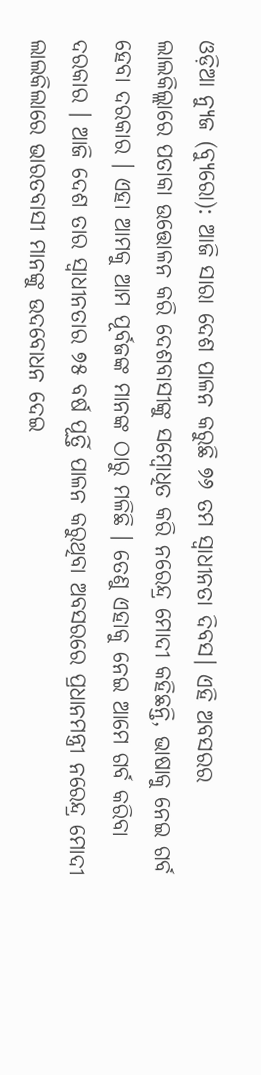ଓଡ଼ିଆ ନ୍ୟୁଜ (ବ୍ୟୁରୋ): ଆଜି ସାରା ଦେଶ ପାଳନ କରୁଛି ୭୬ ତମ ସ୍ଵାଧୀନତା ଦିବସ। ଏହି ଅବସରର ଲାଲକିଲ୍ଲାରେ ପତାକା ଉତ୍ତୋଳନ କରି ଦେଶବାସୀଙ୍କୁ ସମ୍ବୋଧିତ କରି ନରେନ୍ଦ୍ର ମୋଦୀ କହିଛନ୍ତି, ଭାଷାକୁ ନେଇ ଗର୍ବ ହେବା ଦରକାର । ଏହା ଆମକୁ ଆମ ପୂର୍ବଜଙ୍କ ମାନଙ୍କ ଠାରୁ ମଳିଛି । ତେଣୁ ଏହାକୁ ନେଇ ଆମେ ଗର୍ବ କରିବା ଦରକାର । ଆଜି ଦେଶ ତାର ସ୍ୱାଧୀନତାର ୭୫ ବର୍ଷ ପୂର୍ତ୍ତି ପାଳନ କରୁଥିବା ଅବସରରେ ପ୍ରଧାନମନ୍ତ୍ରୀ ନରେନ୍ଦ୍ର ମୋଦୀ ଲାଲକିଲାରେ ଭାରତବାସୀ ମାନଙ୍କୁ ଉଦବୋଧନ ଦେଇ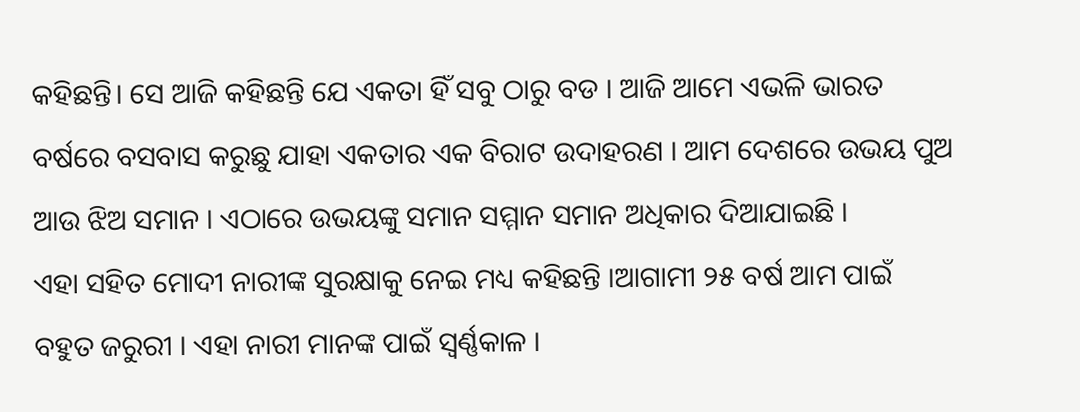କହିଛନ୍ତି। ସେ ଆଜି କହିଛନ୍ତି ଯେ ଏକତା ହିଁ ସବୁ ଠାରୁ ବଡ । ଆଜି ଆମେ ଏଭଳି ଭାରତ ବର୍ଷରେ ବସବାସ କରୁଛୁ ଯାହା ଏକତାର ଏକ ବିରାଟ ଉଦାହରଣ । ଆମ ଦେଶରେ ଉଭୟ ପୁଅ ଆଉ ଝିଅ ସମାନ । ଏଠାରେ ଉଭୟଙ୍କୁ ସମାନ ସମ୍ମାନ ସମାନ ଅଧିକାର ଦିଆଯାଇଛି ।
ଏହା ସହିତ ମୋଦୀ ନାରୀଙ୍କ ସୁରକ୍ଷାକୁ ନେଇ ମଧ୍ୟ କହିଛନ୍ତି ।ଆଗାମୀ ୨୫ ବର୍ଷ ଆମ ପାଇଁ ବହୁତ ଜରୁରୀ । ଏହା ନାରୀ ମାନଙ୍କ ପାଇଁ ସ୍ୱର୍ଣ୍ଣକାଳ ।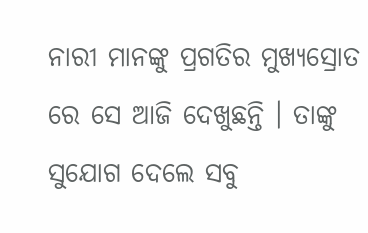ନାରୀ ମାନଙ୍କୁ ପ୍ରଗତିର ମୁଖ୍ୟସ୍ରୋତ ରେ ସେ ଆଜି ଦେଖୁଛନ୍ତି । ତାଙ୍କୁ ସୁଯୋଗ ଦେଲେ ସବୁ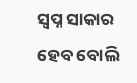ସ୍ୱପ୍ନ ସାକାର ହେବ ବୋଲି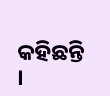କହିଛନ୍ତି ।